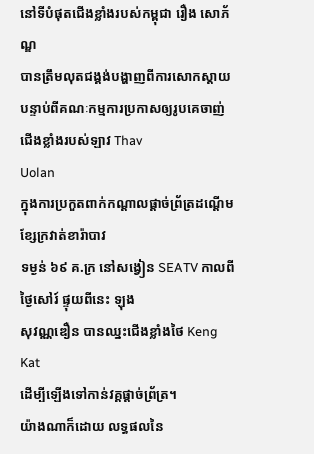នៅទីបំផុតជើងខ្លាំងរបស់កម្ពុជា រឿង សោភ័ណ្ឌ
បានត្រឹមលុតជង្គង់បង្ហាញពីការសោកស្តាយ
បន្ទាប់ពីគណៈកម្មការប្រកាសឲ្យរូបគេចាញ់ជើងខ្លាំងរបស់ឡាវ Thav
Uolan
ក្នុងការប្រកួតពាក់កណ្តាលផ្តាច់ព្រ័ត្រដណ្តើមខ្សែក្រវាត់ខារ៉ាបាវ
ទម្ងន់ ៦៩ គ.ក្រ នៅសង្វៀន SEATV កាលពីថ្ងៃសៅរ៍ ផ្ទុយពីនេះ ឡុង
សុវណ្ណឌឿន បានឈ្នះជើងខ្លាំងថៃ Keng Kat
ដើម្បីឡើងទៅកាន់វគ្គផ្តាច់ព្រ័ត្រ។
យ៉ាងណាក៏ដោយ លទ្ធផលនៃ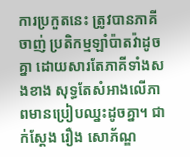ការប្រកួតនេះ ត្រូវបានភាគីចាញ់ ប្រតិកម្មឡាំប៉ាតវ៉ាដូចគ្នា ដោយសារតែភាគីទាំងសងខាង សុទ្ធតែសំអាងលើភាពមានប្រៀបឈ្នះដូចគ្នា។ ជាក់ស្តែង រឿង សោភ័ណ្ឌ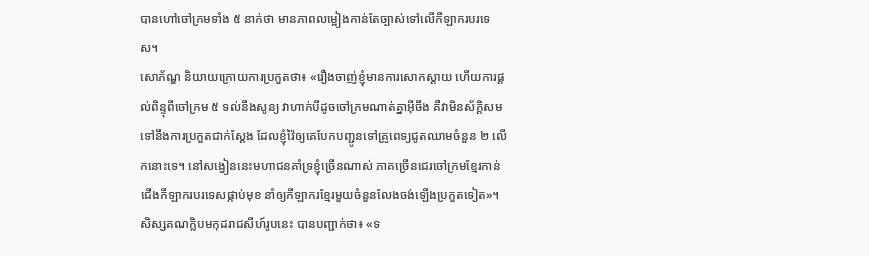បានហៅចៅក្រមទាំង ៥ នាក់ថា មានភាពលម្អៀងកាន់តែច្បាស់ទៅលើកីឡាករបរទេស។
សោភ័ណ្ឌ និយាយក្រោយការប្រកួតថា៖ «រឿងចាញ់ខ្ញុំមានការសោកស្តាយ ហើយការផ្តល់ពិន្ទុពីចៅក្រម ៥ ទល់នឹងសូន្យ វាហាក់បីដូចចៅក្រមណាត់គ្នាអ៊ីចឹង គឺវាមិនស័ក្តិសមទៅនឹងការប្រកួតជាក់ស្តែង ដែលខ្ញុំវ៉ៃឲ្យគេបែកបញ្ជូនទៅគ្រូពេទ្យជូតឈាមចំនួន ២ លើកនោះទេ។ នៅសង្វៀននេះមហាជនគាំទ្រខ្ញុំច្រើនណាស់ ភាគច្រើនជេរចៅក្រមខ្មែរកាន់ជើងកីឡាករបរទេសផ្កាប់មុខ នាំឲ្យកីឡាករខ្មែរមួយចំនួនលែងចង់ឡើងប្រកួតទៀត»។
សិស្សគណក្លិបមកុដរាជសីហ៍រូបនេះ បានបញ្ជាក់ថា៖ «ទ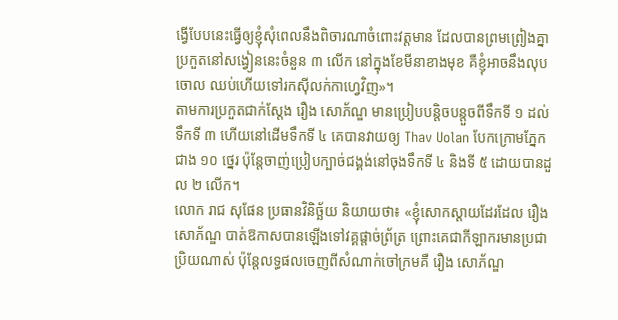ង្វើបែបនេះធ្វើឲ្យខ្ញុំសុំពេលនឹងពិចារណាចំពោះវត្តមាន ដែលបានព្រមព្រៀងគ្នាប្រកួតនៅសង្វៀននេះចំនួន ៣ លើក នៅក្នុងខែមីនាខាងមុខ គឺខ្ញុំអាចនឹងលុបចោល ឈប់ហើយទៅរកស៊ីលក់កាហ្វេវិញ»។
តាមការប្រកួតជាក់ស្តែង រឿង សោភ័ណ្ឌ មានប្រៀបបន្តិចបន្តួចពីទឹកទី ១ ដល់ទឹកទី ៣ ហើយនៅដើមទឹកទី ៤ គេបានវាយឲ្យ Thav Uolan បែកក្រោមភ្នែកជាង ១០ ថ្នេរ ប៉ុន្តែចាញ់ប្រៀបក្បាច់ជង្គង់នៅចុងទឹកទី ៤ និងទី ៥ ដោយបានដួល ២ លើក។
លោក រាជ សុផែន ប្រធានវិនិច្ឆ័យ និយាយថា៖ «ខ្ញុំសោកស្តាយដែរដែល រឿង សោភ័ណ្ឌ បាត់ឱកាសបានឡើងទៅវគ្គផ្តាច់ព្រ័ត្រ ព្រោះគេជាកីឡាករមានប្រជាប្រិយណាស់ ប៉ុន្តែលទ្ធផលចេញពីសំណាក់ចៅក្រមគឺ រឿង សោភ័ណ្ឌ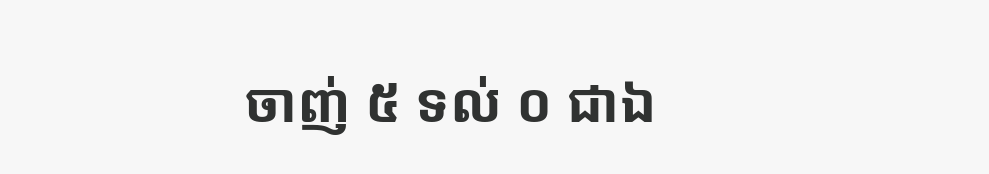ចាញ់ ៥ ទល់ ០ ជាឯ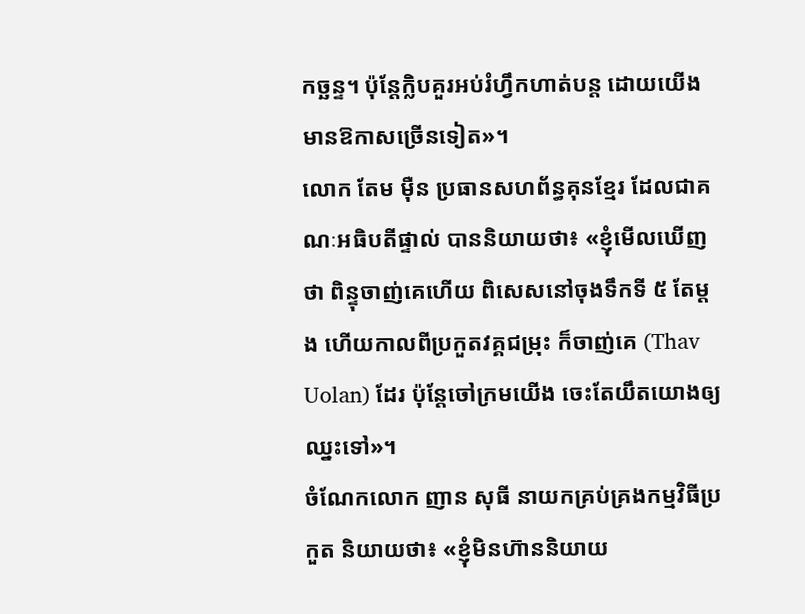កច្ឆន្ទ។ ប៉ុន្តែក្លិបគួរអប់រំហ្វឹកហាត់បន្ត ដោយយើងមានឱកាសច្រើនទៀត»។
លោក តែម ម៉ឺន ប្រធានសហព័ន្ធគុនខ្មែរ ដែលជាគណៈអធិបតីផ្ទាល់ បាននិយាយថា៖ «ខ្ញុំមើលឃើញថា ពិន្ទុចាញ់គេហើយ ពិសេសនៅចុងទឹកទី ៥ តែម្តង ហើយកាលពីប្រកួតវគ្គជម្រុះ ក៏ចាញ់គេ (Thav Uolan) ដែរ ប៉ុន្តែចៅក្រមយើង ចេះតែយឹតយោងឲ្យឈ្នះទៅ»។
ចំណែកលោក ញាន សុធី នាយកគ្រប់គ្រងកម្មវិធីប្រកួត និយាយថា៖ «ខ្ញុំមិនហ៊ាននិយាយ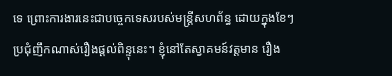ទេ ព្រោះការងារនេះជាបច្ចេកទេសរបស់មន្ត្រីសហព័ន្ធ ដោយក្នុងខែៗប្រជុំញឹកណាស់រឿងផ្តល់ពិន្ទុនេះ។ ខ្ញុំនៅតែស្វាគមន៍វត្តមាន រឿង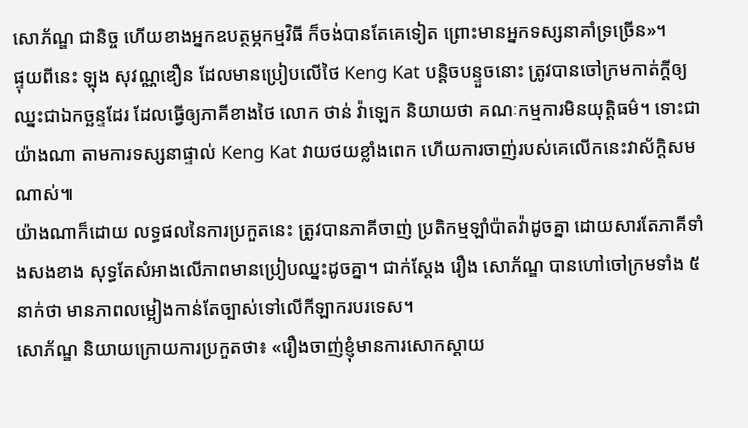សោភ័ណ្ឌ ជានិច្ច ហើយខាងអ្នកឧបត្ថម្ភកម្មវិធី ក៏ចង់បានតែគេទៀត ព្រោះមានអ្នកទស្សនាគាំទ្រច្រើន»។
ផ្ទុយពីនេះ ឡុង សុវណ្ណឌឿន ដែលមានប្រៀបលើថៃ Keng Kat បន្តិចបន្ទួចនោះ ត្រូវបានចៅក្រមកាត់ក្តីឲ្យឈ្នះជាឯកច្ឆន្ទដែរ ដែលធ្វើឲ្យភាគីខាងថៃ លោក ថាន់ វ៉ាឡេក និយាយថា គណៈកម្មការមិនយុត្តិធម៌។ ទោះជាយ៉ាងណា តាមការទស្សនាផ្ទាល់ Keng Kat វាយថយខ្លាំងពេក ហើយការចាញ់របស់គេលើកនេះវាស័ក្តិសមណាស់៕
យ៉ាងណាក៏ដោយ លទ្ធផលនៃការប្រកួតនេះ ត្រូវបានភាគីចាញ់ ប្រតិកម្មឡាំប៉ាតវ៉ាដូចគ្នា ដោយសារតែភាគីទាំងសងខាង សុទ្ធតែសំអាងលើភាពមានប្រៀបឈ្នះដូចគ្នា។ ជាក់ស្តែង រឿង សោភ័ណ្ឌ បានហៅចៅក្រមទាំង ៥ នាក់ថា មានភាពលម្អៀងកាន់តែច្បាស់ទៅលើកីឡាករបរទេស។
សោភ័ណ្ឌ និយាយក្រោយការប្រកួតថា៖ «រឿងចាញ់ខ្ញុំមានការសោកស្តាយ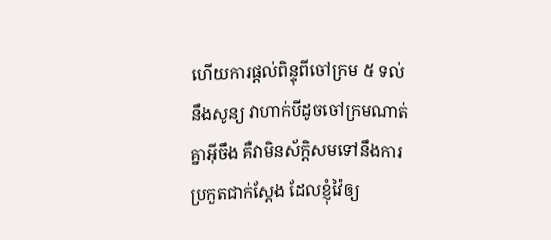ហើយការផ្តល់ពិន្ទុពីចៅក្រម ៥ ទល់នឹងសូន្យ វាហាក់បីដូចចៅក្រមណាត់គ្នាអ៊ីចឹង គឺវាមិនស័ក្តិសមទៅនឹងការប្រកួតជាក់ស្តែង ដែលខ្ញុំវ៉ៃឲ្យ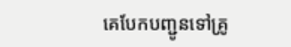គេបែកបញ្ជូនទៅគ្រូ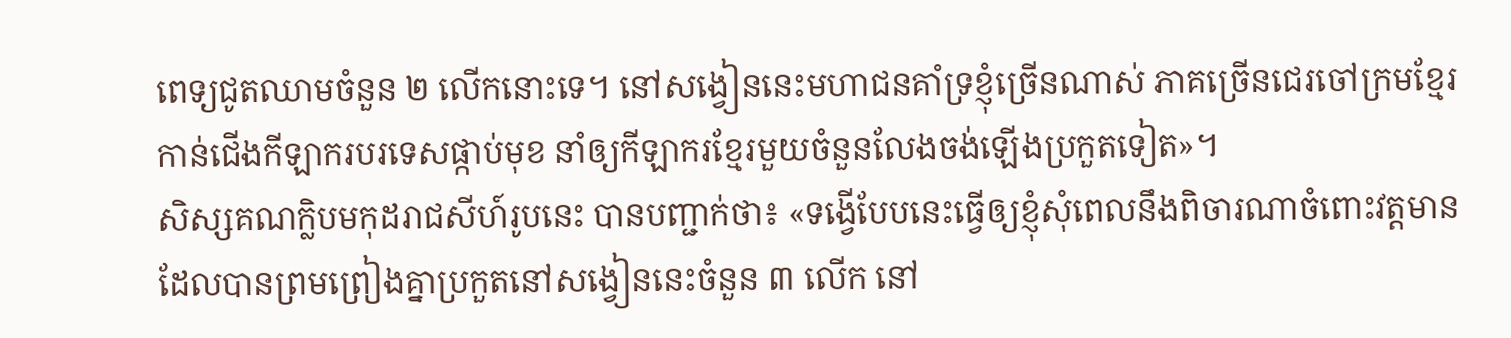ពេទ្យជូតឈាមចំនួន ២ លើកនោះទេ។ នៅសង្វៀននេះមហាជនគាំទ្រខ្ញុំច្រើនណាស់ ភាគច្រើនជេរចៅក្រមខ្មែរកាន់ជើងកីឡាករបរទេសផ្កាប់មុខ នាំឲ្យកីឡាករខ្មែរមួយចំនួនលែងចង់ឡើងប្រកួតទៀត»។
សិស្សគណក្លិបមកុដរាជសីហ៍រូបនេះ បានបញ្ជាក់ថា៖ «ទង្វើបែបនេះធ្វើឲ្យខ្ញុំសុំពេលនឹងពិចារណាចំពោះវត្តមាន ដែលបានព្រមព្រៀងគ្នាប្រកួតនៅសង្វៀននេះចំនួន ៣ លើក នៅ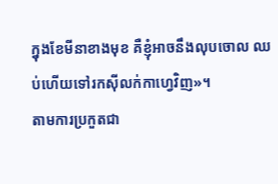ក្នុងខែមីនាខាងមុខ គឺខ្ញុំអាចនឹងលុបចោល ឈប់ហើយទៅរកស៊ីលក់កាហ្វេវិញ»។
តាមការប្រកួតជា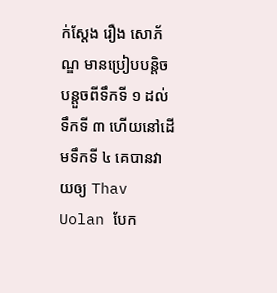ក់ស្តែង រឿង សោភ័ណ្ឌ មានប្រៀបបន្តិចបន្តួចពីទឹកទី ១ ដល់ទឹកទី ៣ ហើយនៅដើមទឹកទី ៤ គេបានវាយឲ្យ Thav Uolan បែក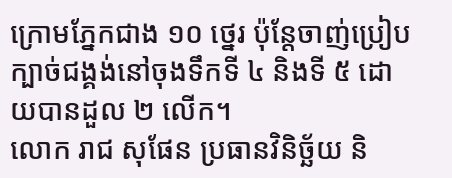ក្រោមភ្នែកជាង ១០ ថ្នេរ ប៉ុន្តែចាញ់ប្រៀបក្បាច់ជង្គង់នៅចុងទឹកទី ៤ និងទី ៥ ដោយបានដួល ២ លើក។
លោក រាជ សុផែន ប្រធានវិនិច្ឆ័យ និ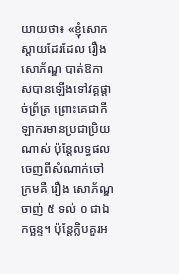យាយថា៖ «ខ្ញុំសោកស្តាយដែរដែល រឿង សោភ័ណ្ឌ បាត់ឱកាសបានឡើងទៅវគ្គផ្តាច់ព្រ័ត្រ ព្រោះគេជាកីឡាករមានប្រជាប្រិយណាស់ ប៉ុន្តែលទ្ធផលចេញពីសំណាក់ចៅក្រមគឺ រឿង សោភ័ណ្ឌ ចាញ់ ៥ ទល់ ០ ជាឯកច្ឆន្ទ។ ប៉ុន្តែក្លិបគួរអ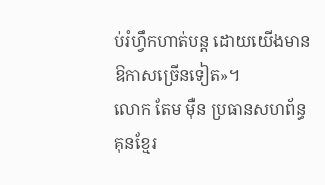ប់រំហ្វឹកហាត់បន្ត ដោយយើងមានឱកាសច្រើនទៀត»។
លោក តែម ម៉ឺន ប្រធានសហព័ន្ធគុនខ្មែរ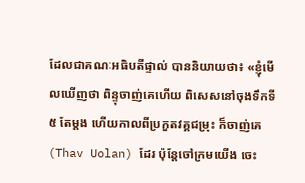ដែលជាគណៈអធិបតីផ្ទាល់ បាននិយាយថា៖ «ខ្ញុំមើលឃើញថា ពិន្ទុចាញ់គេហើយ ពិសេសនៅចុងទឹកទី ៥ តែម្តង ហើយកាលពីប្រកួតវគ្គជម្រុះ ក៏ចាញ់គេ (Thav Uolan) ដែរ ប៉ុន្តែចៅក្រមយើង ចេះ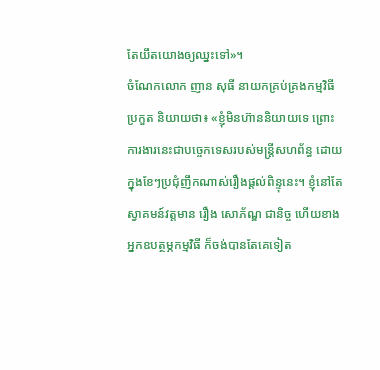តែយឹតយោងឲ្យឈ្នះទៅ»។
ចំណែកលោក ញាន សុធី នាយកគ្រប់គ្រងកម្មវិធីប្រកួត និយាយថា៖ «ខ្ញុំមិនហ៊ាននិយាយទេ ព្រោះការងារនេះជាបច្ចេកទេសរបស់មន្ត្រីសហព័ន្ធ ដោយក្នុងខែៗប្រជុំញឹកណាស់រឿងផ្តល់ពិន្ទុនេះ។ ខ្ញុំនៅតែស្វាគមន៍វត្តមាន រឿង សោភ័ណ្ឌ ជានិច្ច ហើយខាងអ្នកឧបត្ថម្ភកម្មវិធី ក៏ចង់បានតែគេទៀត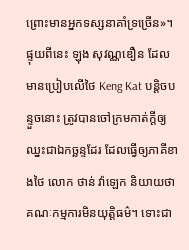ព្រោះមានអ្នកទស្សនាគាំទ្រច្រើន»។
ផ្ទុយពីនេះ ឡុង សុវណ្ណឌឿន ដែលមានប្រៀបលើថៃ Keng Kat បន្តិចបន្ទួចនោះ ត្រូវបានចៅក្រមកាត់ក្តីឲ្យឈ្នះជាឯកច្ឆន្ទដែរ ដែលធ្វើឲ្យភាគីខាងថៃ លោក ថាន់ វ៉ាឡេក និយាយថា គណៈកម្មការមិនយុត្តិធម៌។ ទោះជា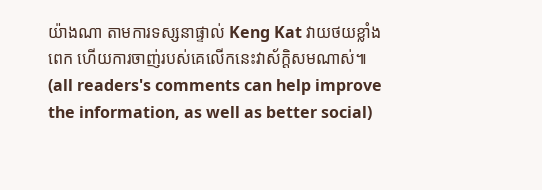យ៉ាងណា តាមការទស្សនាផ្ទាល់ Keng Kat វាយថយខ្លាំងពេក ហើយការចាញ់របស់គេលើកនេះវាស័ក្តិសមណាស់៕
(all readers's comments can help improve the information, as well as better social)